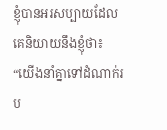ខ្ញុំបានអរសប្បាយដែលគេនិយាយនឹងខ្ញុំថា៖ “យើងនាំគ្នាទៅដំណាក់រប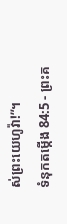ស់ព្រះយេហូវ៉ា!”។
ទំនុកតម្កើង 84:5 - ព្រះគ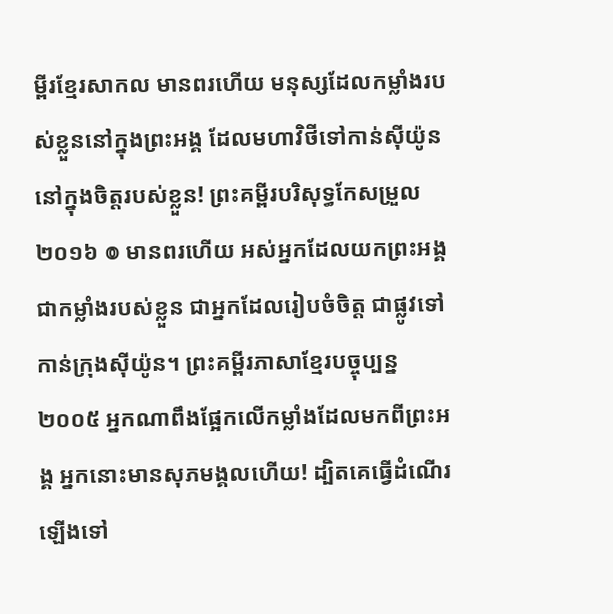ម្ពីរខ្មែរសាកល មានពរហើយ មនុស្សដែលកម្លាំងរបស់ខ្លួននៅក្នុងព្រះអង្គ ដែលមហាវិថីទៅកាន់ស៊ីយ៉ូននៅក្នុងចិត្តរបស់ខ្លួន! ព្រះគម្ពីរបរិសុទ្ធកែសម្រួល ២០១៦ ៙ មានពរហើយ អស់អ្នកដែលយកព្រះអង្គជាកម្លាំងរបស់ខ្លួន ជាអ្នកដែលរៀបចំចិត្ត ជាផ្លូវទៅកាន់ក្រុងស៊ីយ៉ូន។ ព្រះគម្ពីរភាសាខ្មែរបច្ចុប្បន្ន ២០០៥ អ្នកណាពឹងផ្អែកលើកម្លាំងដែលមកពីព្រះអង្គ អ្នកនោះមានសុភមង្គលហើយ! ដ្បិតគេធ្វើដំណើរឡើងទៅ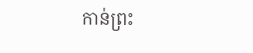កាន់ព្រះ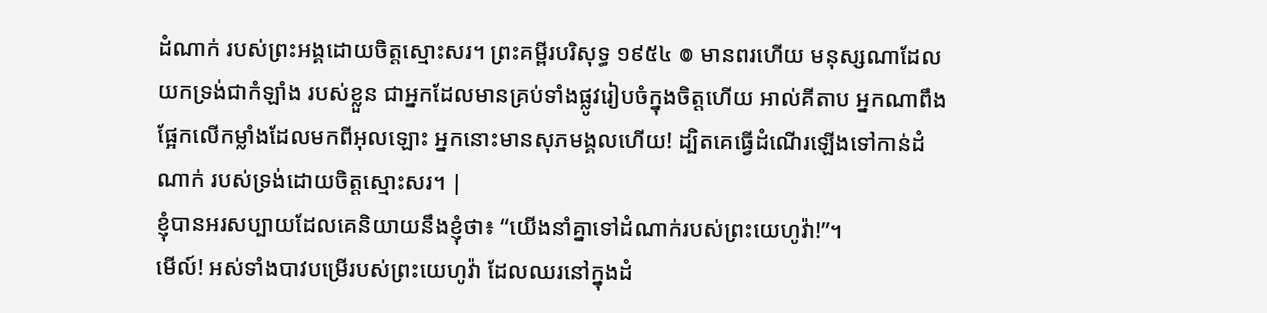ដំណាក់ របស់ព្រះអង្គដោយចិត្តស្មោះសរ។ ព្រះគម្ពីរបរិសុទ្ធ ១៩៥៤ ៙ មានពរហើយ មនុស្សណាដែលយកទ្រង់ជាកំឡាំង របស់ខ្លួន ជាអ្នកដែលមានគ្រប់ទាំងផ្លូវរៀបចំក្នុងចិត្តហើយ អាល់គីតាប អ្នកណាពឹងផ្អែកលើកម្លាំងដែលមកពីអុលឡោះ អ្នកនោះមានសុភមង្គលហើយ! ដ្បិតគេធ្វើដំណើរឡើងទៅកាន់ដំណាក់ របស់ទ្រង់ដោយចិត្តស្មោះសរ។ |
ខ្ញុំបានអរសប្បាយដែលគេនិយាយនឹងខ្ញុំថា៖ “យើងនាំគ្នាទៅដំណាក់របស់ព្រះយេហូវ៉ា!”។
មើល៍! អស់ទាំងបាវបម្រើរបស់ព្រះយេហូវ៉ា ដែលឈរនៅក្នុងដំ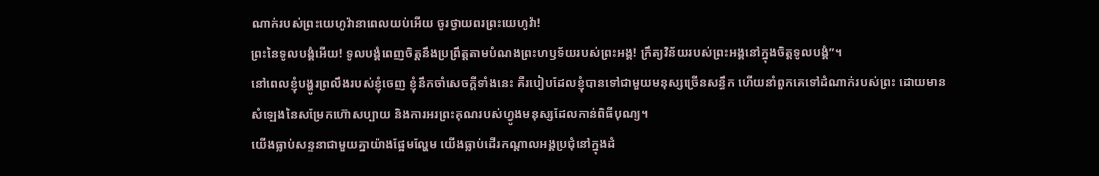ណាក់របស់ព្រះយេហូវ៉ានាពេលយប់អើយ ចូរថ្វាយពរព្រះយេហូវ៉ា!
ព្រះនៃទូលបង្គំអើយ! ទូលបង្គំពេញចិត្តនឹងប្រព្រឹត្តតាមបំណងព្រះហឫទ័យរបស់ព្រះអង្គ! ក្រឹត្យវិន័យរបស់ព្រះអង្គនៅក្នុងចិត្តទូលបង្គំ”។
នៅពេលខ្ញុំបង្ហូរព្រលឹងរបស់ខ្ញុំចេញ ខ្ញុំនឹកចាំសេចក្ដីទាំងនេះ គឺរបៀបដែលខ្ញុំបានទៅជាមួយមនុស្សច្រើនសន្ធឹក ហើយនាំពួកគេទៅដំណាក់របស់ព្រះ ដោយមានសំឡេងនៃសម្រែកហ៊ោសប្បាយ និងការអរព្រះគុណរបស់ហ្វូងមនុស្សដែលកាន់ពិធីបុណ្យ។
យើងធ្លាប់សន្ទនាជាមួយគ្នាយ៉ាងផ្អែមល្ហែម យើងធ្លាប់ដើរកណ្ដាលអង្គប្រជុំនៅក្នុងដំ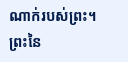ណាក់របស់ព្រះ។
ព្រះនៃ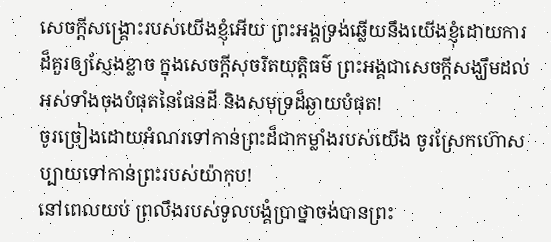សេចក្ដីសង្គ្រោះរបស់យើងខ្ញុំអើយ ព្រះអង្គទ្រង់ឆ្លើយនឹងយើងខ្ញុំដោយការដ៏គួរឲ្យស្ញែងខ្លាច ក្នុងសេចក្ដីសុចរិតយុត្តិធម៌ ព្រះអង្គជាសេចក្ដីសង្ឃឹមដល់អស់ទាំងចុងបំផុតនៃផែនដី និងសមុទ្រដ៏ឆ្ងាយបំផុត!
ចូរច្រៀងដោយអំណរទៅកាន់ព្រះដ៏ជាកម្លាំងរបស់យើង ចូរស្រែកហ៊ោសប្បាយទៅកាន់ព្រះរបស់យ៉ាកុប!
នៅពេលយប់ ព្រលឹងរបស់ទូលបង្គំប្រាថ្នាចង់បានព្រះ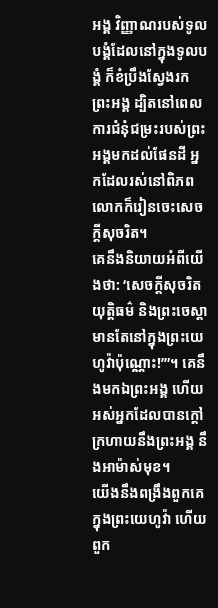អង្គ វិញ្ញាណរបស់ទូលបង្គំដែលនៅក្នុងទូលបង្គំ ក៏ខំប្រឹងស្វែងរកព្រះអង្គ ដ្បិតនៅពេលការជំនុំជម្រះរបស់ព្រះអង្គមកដល់ផែនដី អ្នកដែលរស់នៅពិភពលោកក៏រៀនចេះសេចក្ដីសុចរិត។
គេនឹងនិយាយអំពីយើងថា: ‘សេចក្ដីសុចរិតយុត្តិធម៌ និងព្រះចេស្ដា មានតែនៅក្នុងព្រះយេហូវ៉ាប៉ុណ្ណោះ!’”។ គេនឹងមកឯព្រះអង្គ ហើយអស់អ្នកដែលបានក្ដៅក្រហាយនឹងព្រះអង្គ នឹងអាម៉ាស់មុខ។
យើងនឹងពង្រឹងពួកគេក្នុងព្រះយេហូវ៉ា ហើយពួក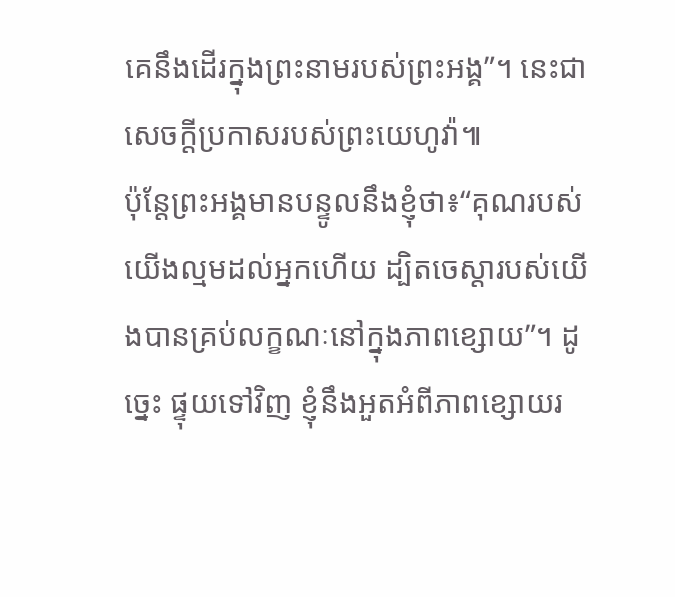គេនឹងដើរក្នុងព្រះនាមរបស់ព្រះអង្គ”។ នេះជាសេចក្ដីប្រកាសរបស់ព្រះយេហូវ៉ា៕
ប៉ុន្តែព្រះអង្គមានបន្ទូលនឹងខ្ញុំថា៖“គុណរបស់យើងល្មមដល់អ្នកហើយ ដ្បិតចេស្ដារបស់យើងបានគ្រប់លក្ខណៈនៅក្នុងភាពខ្សោយ”។ ដូច្នេះ ផ្ទុយទៅវិញ ខ្ញុំនឹងអួតអំពីភាពខ្សោយរ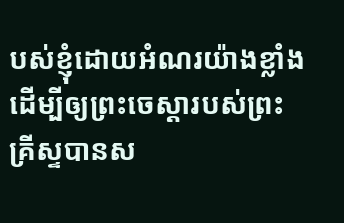បស់ខ្ញុំដោយអំណរយ៉ាងខ្លាំង ដើម្បីឲ្យព្រះចេស្ដារបស់ព្រះគ្រីស្ទបានស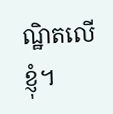ណ្ឋិតលើខ្ញុំ។